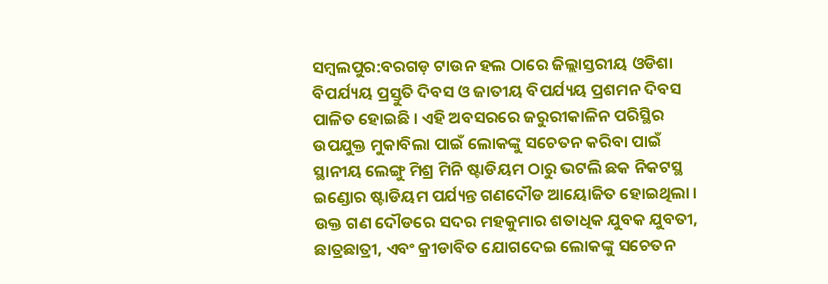ସମ୍ବଲପୁର:ବରଗଡ଼ ଟାଉନ ହଲ ଠାରେ ଜିଲ୍ଲାସ୍ତରୀୟ ଓଡିଶା ବିପର୍ଯ୍ୟୟ ପ୍ରସ୍ତୁତି ଦିବସ ଓ ଜାତୀୟ ବିପର୍ଯ୍ୟୟ ପ୍ରଶମନ ଦିବସ ପାଳିତ ହୋଇଛି । ଏହି ଅବସରରେ ଜରୁରୀକାଳିନ ପରିସ୍ଥିର ଉପଯୁକ୍ତ ମୁକାବିଲା ପାଇଁ ଲୋକଙ୍କୁ ସଚେତନ କରିବା ପାଇଁ ସ୍ଥାନୀୟ ଲେଙ୍ଗୁ ମିଶ୍ର ମିନି ଷ୍ଟାଡିୟମ ଠାରୁ ଭଟଲି ଛକ ନିକଟସ୍ଥ ଇଣ୍ଡୋର ଷ୍ଟାଡିୟମ ପର୍ଯ୍ୟନ୍ତ ଗଣଦୌଡ ଆୟୋଜିତ ହୋଇଥିଲା । ଉକ୍ତ ଗଣ ଦୌଡରେ ସଦର ମହକୁମାର ଶତାଧିକ ଯୁବକ ଯୁବତୀ, ଛାତ୍ରଛାତ୍ରୀ, ଏବଂ କ୍ରୀଡାବିତ ଯୋଗଦେଇ ଲୋକଙ୍କୁ ସଚେତନ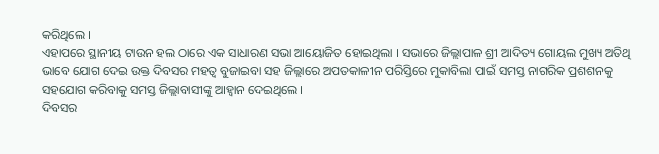କରିଥିଲେ ।
ଏହାପରେ ସ୍ଥାନୀୟ ଟାଉନ ହଲ ଠାରେ ଏକ ସାଧାରଣ ସଭା ଆୟୋଜିତ ହୋଇଥିଲା । ସଭାରେ ଜିଲ୍ଲାପାଳ ଶ୍ରୀ ଆଦିତ୍ୟ ଗୋୟଲ ମୁଖ୍ୟ ଅତିଥି ଭାବେ ଯୋଗ ଦେଇ ଉକ୍ତ ଦିବସର ମହତ୍ଵ ବୁଜାଇବା ସହ ଜିଲ୍ଲାରେ ଅପତକାଳୀନ ପରିସ୍ତିରେ ମୁକାବିଲା ପାଇଁ ସମସ୍ତ ନାଗରିକ ପ୍ରଶଶନକୁ ସହଯୋଗ କରିବାକୁ ସମସ୍ତ ଜିଲ୍ଲାବାସୀଙ୍କୁ ଆହ୍ଵାନ ଦେଇଥିଲେ ।
ଦିବସର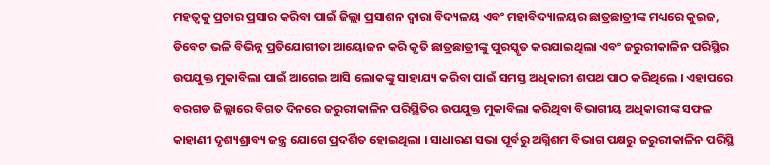ମହତ୍ଵକୁ ପ୍ରଚାର ପ୍ରସାର କରିବା ପାଇଁ ଜିଲ୍ଲା ପ୍ରସାଶନ ଦ୍ଵାରା ବିଦ୍ୟଳୟ ଏବଂ ମହାବିଦ୍ୟାଳୟର ଛାତ୍ରଛାତ୍ରୀଙ୍କ ମଧ୍ୟରେ କୁଇଜ, ଡିବେଟ ଭଳି ବିଭିନ୍ନ ପ୍ରତିଯୋଗୀତା ଆୟୋଜନ କରି କୃତି ଛାତ୍ରଛାତ୍ରୀଙ୍କୁ ପୁରସ୍କୃତ କରଯାଇଥିଲା ଏବଂ ଜରୁରୀକାଳିନ ପରିସ୍ଥିର ଉପଯୁକ୍ତ ମୁକାବିଲା ପାଇଁ ଆଗେଇ ଆସି ଲୋକଙ୍କୁ ସାହାଯ୍ୟ କରିବା ପାଇଁ ସମସ୍ତ ଅଧିକାରୀ ଶପଥ ପାଠ କରିଥିଲେ । ଏହାପରେ ବରଗଡ ଜିଲ୍ଲାରେ ବିଗତ ଦିନରେ ଜରୁରୀକାଳିନ ପରିସ୍ଥିତିର ଉପଯୁକ୍ତ ମୁକାବିଲା କରିଥିବା ବିଭାଗୀୟ ଅଧିକାରୀଙ୍କ ସଫଳ କାହାଣୀ ଦୃଶ୍ୟଶ୍ରାବ୍ୟ ଜନ୍ତ୍ର ଯୋଗେ ପ୍ରଦର୍ଶିତ ହୋଇଥିଲା । ସାଧାରଣ ସଭା ପୂର୍ବରୁ ଅଗ୍ନିଶମ ବିଭାଗ ପକ୍ଷରୁ ଜରୁରୀକାଳିନ ପରିସ୍ଥି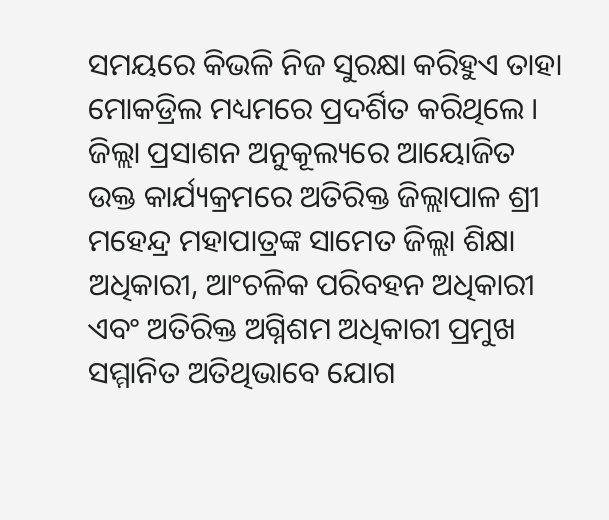ସମୟରେ କିଭଳି ନିଜ ସୁରକ୍ଷା କରିହୁଏ ତାହା ମୋକଡ୍ରିଲ ମଧ୍ୟମରେ ପ୍ରଦର୍ଶିତ କରିଥିଲେ ।
ଜିଲ୍ଲା ପ୍ରସାଶନ ଅନୁକୂଲ୍ୟରେ ଆୟୋଜିତ ଉକ୍ତ କାର୍ଯ୍ୟକ୍ରମରେ ଅତିରିକ୍ତ ଜିଲ୍ଲାପାଳ ଶ୍ରୀ ମହେନ୍ଦ୍ର ମହାପାତ୍ରଙ୍କ ସାମେତ ଜିଲ୍ଲା ଶିକ୍ଷା ଅଧିକାରୀ, ଆଂଚଳିକ ପରିବହନ ଅଧିକାରୀ ଏବଂ ଅତିରିକ୍ତ ଅଗ୍ନିଶମ ଅଧିକାରୀ ପ୍ରମୁଖ ସମ୍ମାନିତ ଅତିଥିଭାବେ ଯୋଗ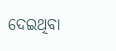ଦେଇଥିବା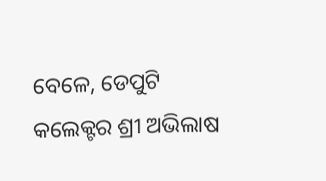ବେଳେ, ଡେପୁଟି କଲେକ୍ଟର ଶ୍ରୀ ଅଭିଲାଷ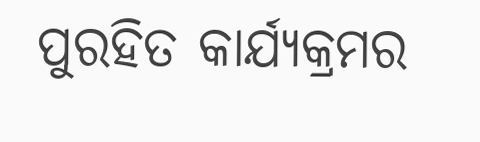ପୁରହିତ କାର୍ଯ୍ୟକ୍ରମର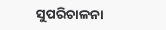ସୁପରିଚାଳନା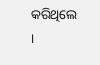କରିଥିଲେ ।